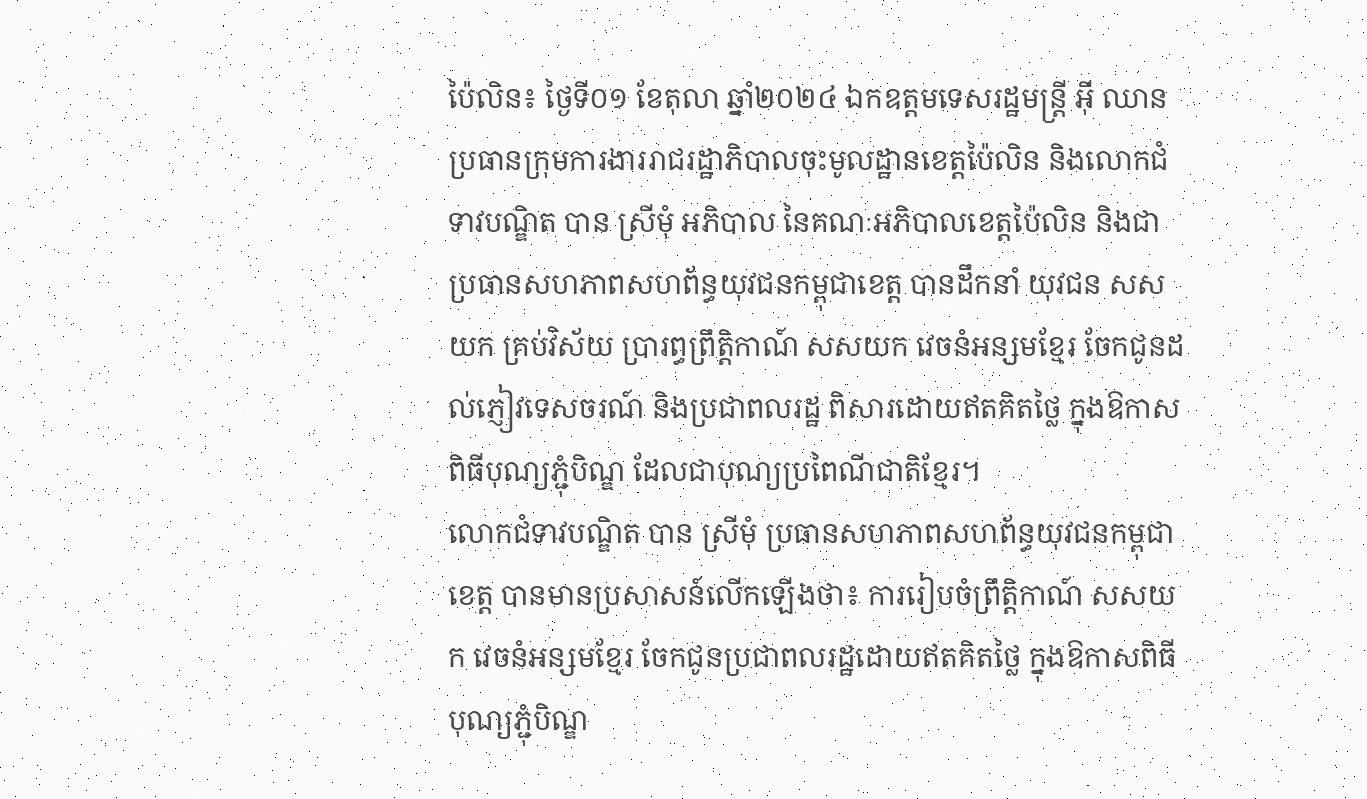ប៉ៃលិន៖ ថ្ងៃទី០១ ខែតុលា ឆ្នាំ២០២៤ ឯកឧត្តមទេសរដ្ឋមន្ត្រី អ៊ី ឈាន ប្រធានក្រុមការងាររាជរដ្ឋាភិបាលចុះមូលដ្ឋានខេត្តប៉ៃលិន និងលោកជំទាវបណ្ឌិត បាន ស្រីមុំ អភិបាល នៃគណៈអភិបាលខេត្តប៉ៃលិន និងជាប្រធានសហភាពសហព័ន្ធយុវជនកម្ពុជាខេត្ត បានដឹកនាំ យុវជន សសយក គ្រប់វិស័យ ប្រារព្ធព្រឹត្តិកាណ៍ សសយក វេចនំអន្សមខ្មែរ ចែកជូនដល់ភ្ញៀវទេសចរណ៍ និងប្រជាពលរដ្ឋ ពិសារដោយឥតគិតថ្លៃ ក្នុងឱកាសពិធីបុណ្យភ្ជុំបិណ្ឌ ដែលជាបុណ្យប្រពៃណីជាតិខ្មែរ។
លោកជំទាវបណ្ឌិត បាន ស្រីមុំ ប្រធានសហភាពសហព័ន្ធយុវជនកម្ពុជាខេត្ត បានមានប្រសាសន៍លើកឡើងថា៖ ការរៀបចំព្រឹត្តិកាណ៍ សសយក វេចនំអន្សមខ្មែរ ចែកជូនប្រជាពលរដ្ឋដោយឥតគិតថ្លៃ ក្នុងឱកាសពិធីបុណ្យភ្ជុំបិណ្ឌ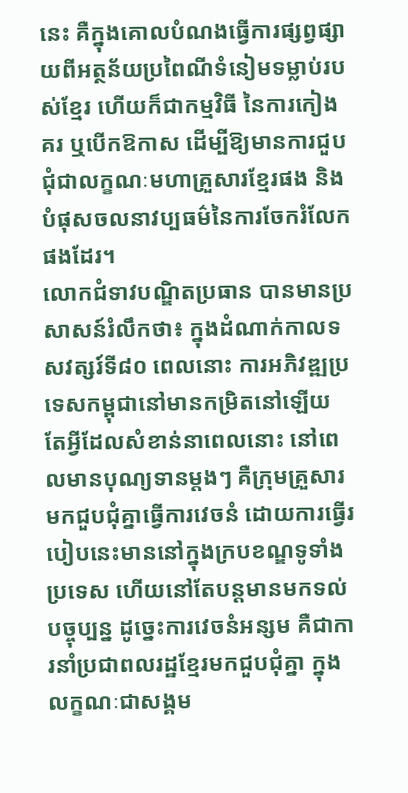នេះ គឺក្នុងគោលបំណងធ្វើការផ្សព្វផ្សាយពីអត្ថន័យប្រពៃណីទំនៀមទម្លាប់របស់ខ្មែរ ហើយក៏ជាកម្មវិធី នៃការកៀងគរ ឬបើកឱកាស ដើម្បីឱ្យមានការជួបជុំជាលក្ខណៈមហាគ្រួសារខ្មែរផង និងបំផុសចលនាវប្បធម៌នៃការចែករំលែកផងដែរ។
លោកជំទាវបណ្ឌិតប្រធាន បានមានប្រសាសន៍រំលឹកថា៖ ក្នុងដំណាក់កាលទសវត្សរ៍ទី៨០ ពេលនោះ ការអភិវឌ្ឍប្រទេសកម្ពុជានៅមានកម្រិតនៅឡើយ តែអ្វីដែលសំខាន់នាពេលនោះ នៅពេលមានបុណ្យទានម្តងៗ គឺក្រុមគ្រួសារមកជួបជុំគ្នាធ្វើការវេចនំ ដោយការធ្វើរបៀបនេះមាននៅក្នុងក្របខណ្ឌទូទាំងប្រទេស ហើយនៅតែបន្តមានមកទល់បច្ចុប្បន្ន ដូច្នេះការវេចនំអន្សម គឺជាការនាំប្រជាពលរដ្ឋខ្មែរមកជួបជុំគ្នា ក្នុងលក្ខណៈជាសង្គម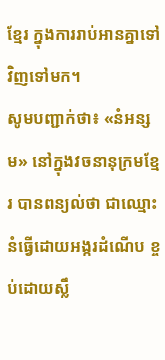ខ្មែរ ក្នុងការរាប់អានគ្នាទៅវិញទៅមក។
សូមបញ្ជាក់ថា៖ «នំអន្សម» នៅក្នុងវចនានុក្រមខ្មែរ បានពន្យល់ថា ជាឈ្មោះនំធ្វើដោយអង្ករដំណើប ខ្ចប់ដោយស្លឹ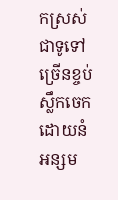កស្រស់ ជាទូទៅច្រើនខ្ចប់ស្លឹកចេក ដោយនំអន្សម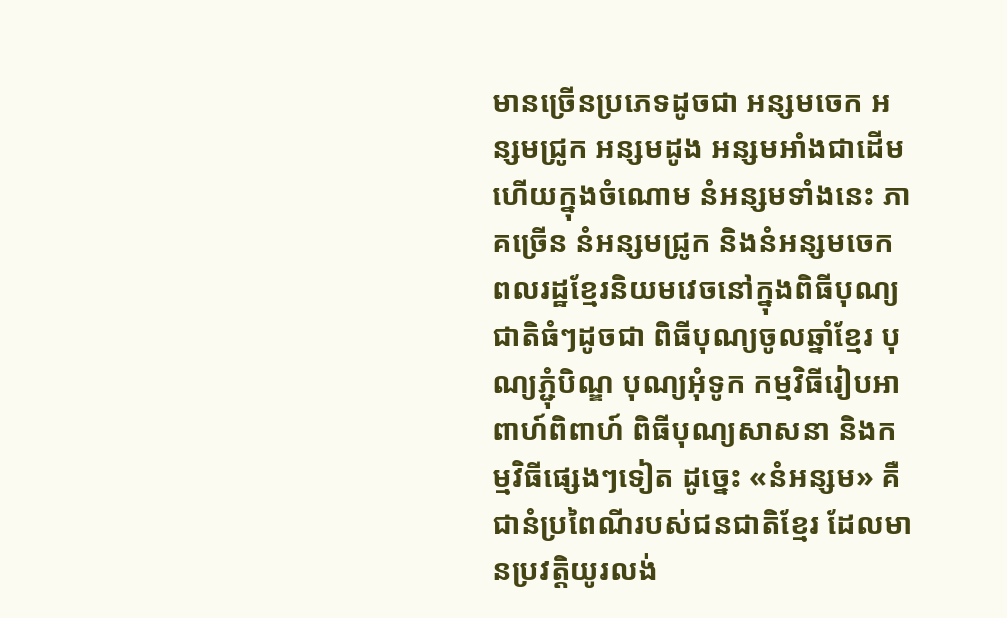មានច្រើនប្រភេទដូចជា អន្សមចេក អន្សមជ្រូក អន្សមដូង អន្សមអាំងជាដើម ហើយក្នុងចំណោម នំអន្សមទាំងនេះ ភាគច្រើន នំអន្សមជ្រូក និងនំអន្សមចេក ពលរដ្ឋខ្មែរនិយមវេចនៅក្នុងពិធីបុណ្យជាតិធំៗដូចជា ពិធីបុណ្យចូលឆ្នាំខ្មែរ បុណ្យភ្ជុំបិណ្ឌ បុណ្យអុំទូក កម្មវិធីរៀបអាពាហ៍ពិពាហ៍ ពិធីបុណ្យសាសនា និងកម្មវិធីផ្សេងៗទៀត ដូច្នេះ «នំអន្សម» គឺជានំប្រពៃណីរបស់ជនជាតិខ្មែរ ដែលមានប្រវត្តិយូរលង់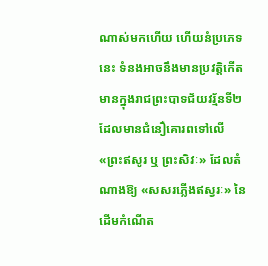ណាស់មកហើយ ហើយនំប្រភេទនេះ ទំនងអាចនឹងមានប្រវត្តិកើតមានក្នុងរាជព្រះបាទជ័យវរ្ម័នទី២ ដែលមានជំនឿគោរពទៅលើ «ព្រះឥសូរ ឬ ព្រះសិវៈ» ដែលតំណាងឱ្យ «សសរភ្លើងឥស្វរៈ» នៃដើមកំណើត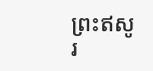ព្រះឥសូរ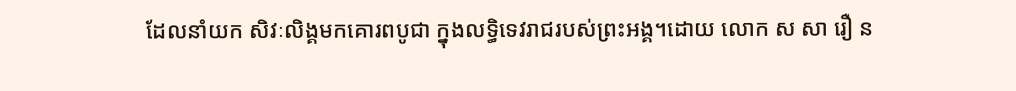ដែលនាំយក សិវៈលិង្គមកគោរពបូជា ក្នុងលទ្ធិទេវរាជរបស់ព្រះអង្គ។ដោយ លោក ស សា រឿ ន